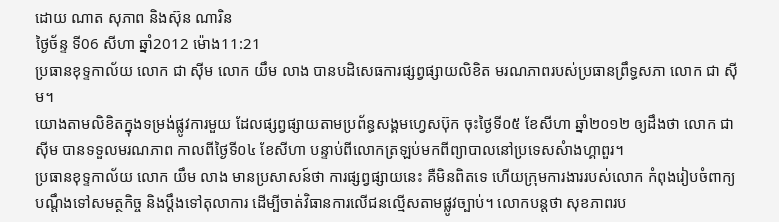ដោយ ណាត សុភាព និងស៊ុន ណារិន
ថ្ងៃច័ន្ទ ទី06 សីហា ឆ្នាំ2012 ម៉ោង11:21
ប្រធានខុទ្ទកាល័យ លោក ជា ស៊ីម លោក យឹម លាង បានបដិសេធការផ្សព្វផ្សាយលិខិត មរណភាពរបស់ប្រធានព្រឹទ្ធសភា លោក ជា ស៊ីម។
យោងតាមលិខិតក្នុងទម្រង់ផ្លូវការមួយ ដែលផ្សព្វផ្សាយតាមប្រព័ន្ធសង្គមហ្វេសប៊ុក ចុះថ្ងៃទី០៥ ខែសីហា ឆ្នាំ២០១២ ឲ្យដឹងថា លោក ជា ស៊ីម បានទទួលមរណភាព កាលពីថ្ងៃទី០៤ ខែសីហា បន្ទាប់ពីលោកត្រឡប់មកពីព្យាបាលនៅប្រទេសសំាងហ្គាពួរ។
ប្រធានខុទ្ទកាល័យ លោក យឹម លាង មានប្រសាសន៍ថា ការផ្សព្វផ្សាយនេះ គឺមិនពិតទេ ហើយក្រុមការងាររបស់លោក កំពុងរៀបចំពាក្យបណ្តឹងទៅសមត្ថកិច្ច និងប្តឹងទៅតុលាការ ដើម្បីចាត់វិធានការលើជនល្មើសតាមផ្លូវច្បាប់។ លោកបន្តថា សុខភាពរប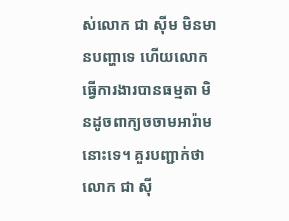ស់លោក ជា ស៊ីម មិនមានបញ្ហាទេ ហើយលោកធ្វើការងារបានធម្មតា មិនដូចពាក្យចចាមអារ៉ាមនោះទេ។ គួរបញ្ជាក់ថា លោក ជា ស៊ី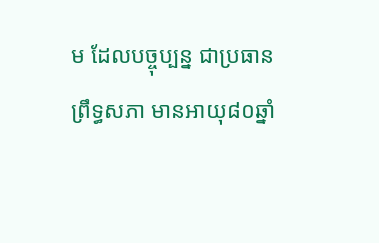ម ដែលបច្ចុប្បន្ន ជាប្រធានព្រឹទ្ធសភា មានអាយុ៨០ឆ្នាំ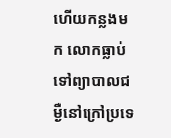ហើយកន្លងមក លោកធ្លាប់ទៅព្យាបាលជម្ងឺនៅក្រៅប្រទេ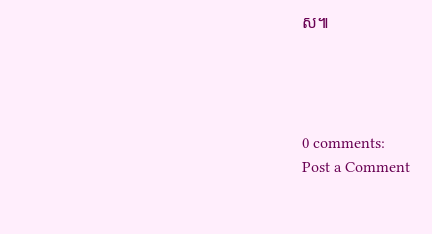ស៕




0 comments:
Post a Comment